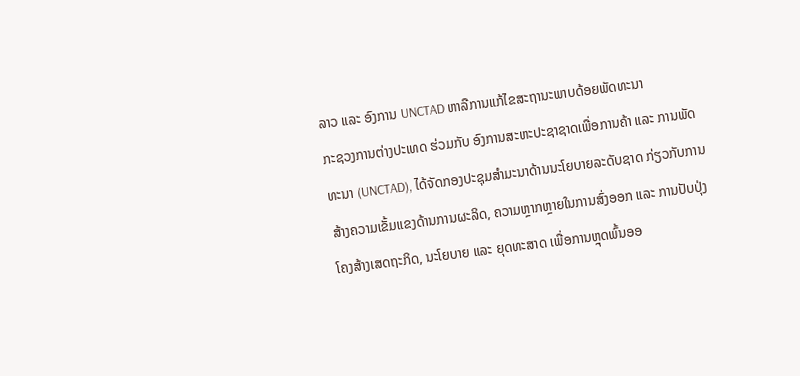ລາວ ແລະ ອົງການ UNCTAD ຫາລືການແກ້ໄຂສະຖານະພາບດ້ອຍພັດທະນາ
ກະຊວງການຕ່າງປະເທດ ຮ່ວມກັບ ອົງການສະຫະປະຊາຊາດເພື່ອການຄ້າ ແລະ ການພັດທະນາ (UNCTAD), ໄດ້ຈັດກອງປະຊຸມສຳມະນາດ້ານນະໂຍບາຍລະດັບຊາດ ກ່ຽວກັບການສ້າງຄວາມເຂັ້ມແຂງດ້ານການຜະລິດ, ຄວາມຫຼາກຫຼາຍໃນການສົ່ງອອກ ແລະ ການປັບປຸ່ງໂຄງສ້າງເສດຖະກິດ, ນະໂຍບາຍ ແລະ ຍຸດທະສາດ ເພື່ອການຫຼຸດພົ້ນອອ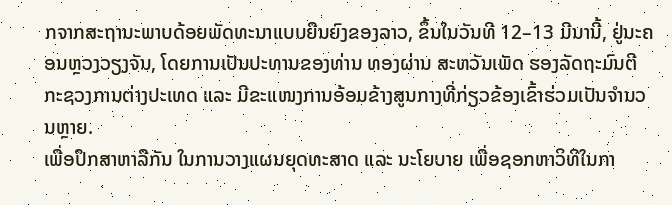ກຈາກສະຖານະພາບດ້ອຍພັດທະນາແບບຍືນຍົງຂອງລາວ, ຂຶ້ນໃນວັນທີ 12–13 ມີນານີ້, ຢູ່ນະຄອນຫຼວງວຽງຈັນ, ໂດຍການເປັນປະທານຂອງທ່ານ ທອງຜ່ານ ສະຫວັນເພັດ ຮອງລັດຖະມົນຕີ ກະຊວງການຕ່າງປະເທດ ແລະ ມີຂະແໜງການອ້ອມຂ້າງສູນກາງທີ່ກ່ຽວຂ້ອງເຂົ້າຮ່ວມເປັນຈໍານວນຫຼາຍ.
ເພື່ອປຶກສາຫາລືກັນ ໃນການວາງແຜນຍຸດທະສາດ ແລະ ນະໂຍບາຍ ເພື່ອຊອກຫາວິທີໃນກາ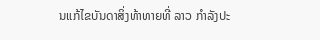ນແກ້ໄຂບັນດາສິ່ງທ້າທາຍທີ່ ລາວ ກຳລັງປະ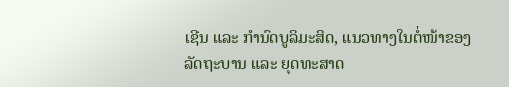ເຊີນ ແລະ ກຳນົດບູລິມະສິດ, ແນວທາງໃນຕໍ່ໜ້າຂອງລັດຖະບານ ແລະ ຍຸດທະສາດ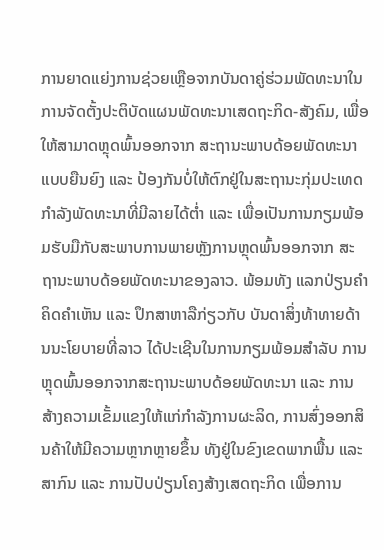ການຍາດແຍ່ງການຊ່ວຍເຫຼືອຈາກບັນດາຄູ່ຮ່ວມພັດທະນາໃນການຈັດຕັ້ງປະຕິບັດແຜນພັດທະນາເສດຖະກິດ-ສັງຄົມ, ເພື່ອໃຫ້ສາມາດຫຼຸດພົ້ນອອກຈາກ ສະຖານະພາບດ້ອຍພັດທະນາແບບຍືນຍົງ ແລະ ປ້ອງກັນບໍ່ໃຫ້ຕົກຢູ່ໃນສະຖານະກຸ່ມປະເທດກຳລັງພັດທະນາທີ່ມີລາຍໄດ້ຕ່ຳ ແລະ ເພື່ອເປັນການກຽມພ້ອມຮັບມືກັບສະພາບການພາຍຫຼັງການຫຼຸດພົ້ນອອກຈາກ ສະຖານະພາບດ້ອຍພັດທະນາຂອງລາວ. ພ້ອມທັງ ແລກປ່ຽນຄໍາຄິດຄໍາເຫັນ ແລະ ປຶກສາຫາລືກ່ຽວກັບ ບັນດາສິ່ງທ້າທາຍດ້ານນະໂຍບາຍທີ່ລາວ ໄດ້ປະເຊີນໃນການກຽມພ້ອມສຳລັບ ການຫຼຸດພົ້ນອອກຈາກສະຖານະພາບດ້ອຍພັດທະນາ ແລະ ການສ້າງຄວາມເຂັ້ມແຂງໃຫ້ແກ່ກຳລັງການຜະລິດ, ການສົ່ງອອກສິນຄ້າໃຫ້ມີຄວາມຫຼາກຫຼາຍຂຶ້ນ ທັງຢູ່ໃນຂົງເຂດພາກພື້ນ ແລະ ສາກົນ ແລະ ການປັບປ່ຽນໂຄງສ້າງເສດຖະກິດ ເພື່ອການ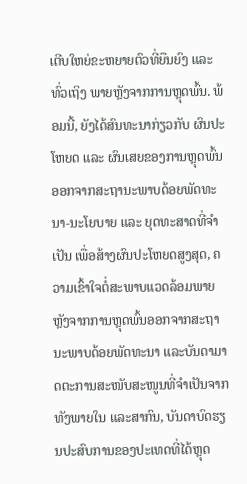ເຕີບໃຫຍ່ຂະຫຍາຍຕົວທີ່ຍືນຍົງ ແລະ ທົ່ວເຖິງ ພາຍຫຼັງຈາກການຫຼຸດພົ້ນ. ພ້ອມນີ້, ຍັງໄດ້ສົນທະນາກ່ຽວກັບ ຜົນປະໂຫຍດ ແລະ ຜົນເສຍຂອງການຫຼຸດພົ້ນອອກຈາກສະຖານະພາບດ້ອຍພັດທະນາ-ນະໂຍບາຍ ແລະ ຍຸດທະສາດທີ່ຈຳເປັນ ເພື່ອສ້າງຜົນປະໂຫຍດສູງສຸດ, ຄວາມເຂົ້າໃຈຕໍ່ສະພາບແວດລ້ອມພາຍຫຼັງຈາກການຫຼຸດພົ້ນອອກຈາກສະຖານະພາບດ້ອຍພັດທະນາ ແລະບັນດາມາດຕະການສະໜັບສະໜູນທີ່ຈຳເປັນຈາກທັງພາຍໃນ ແລະສາກົນ, ບັນດາບົດຮຽນປະສົບການຂອງປະເທດທີ່ໄດ້ຫຼຸດ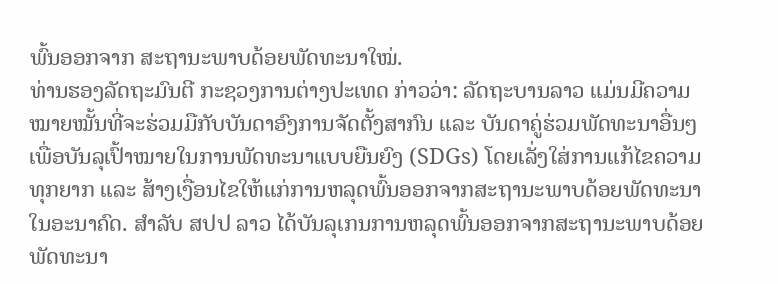ພົ້ນອອກຈາກ ສະຖານະພາບດ້ອຍພັດທະນາໃໝ່.
ທ່ານຮອງລັດຖະມົນຕີ ກະຊວງການຕ່າງປະເທດ ກ່າວວ່າ: ລັດຖະບານລາວ ແມ່ນມີຄວາມໝາຍໝັ້ນທີ່ຈະຮ່ວມມືກັບບັນດາອົງການຈັດຕັ້ງສາກົນ ແລະ ບັນດາຄູ່ຮ່ວມພັດທະນາອື່ນໆ ເພື່ອບັນລຸເປົ້າໝາຍໃນການພັດທະນາແບບຍືນຍົງ (SDGs) ໂດຍເລັ່ງໃສ່ການແກ້ໄຂຄວາມທຸກຍາກ ແລະ ສ້າງເງື່ອນໄຂໃຫ້ແກ່ການຫລຸດພົ້ນອອກຈາກສະຖານະພາບດ້ອຍພັດທະນາໃນອະນາຄົດ. ສຳລັບ ສປປ ລາວ ໄດ້ບັນລຸເກນການຫລຸດພົ້ນອອກຈາກສະຖານະພາບດ້ອຍພັດທະນາ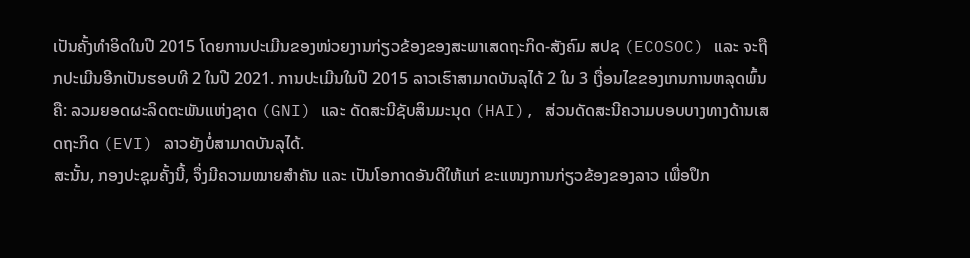ເປັນຄັ້ງທໍາອິດໃນປີ 2015 ໂດຍການປະເມີນຂອງໜ່ວຍງານກ່ຽວຂ້ອງຂອງສະພາເສດຖະກິດ-ສັງຄົມ ສປຊ (ECOSOC) ແລະ ຈະຖືກປະເມີນອີກເປັນຮອບທີ 2 ໃນປີ 2021. ການປະເມີນໃນປີ 2015 ລາວເຮົາສາມາດບັນລຸໄດ້ 2 ໃນ 3 ເງື່ອນໄຂຂອງເກນການຫລຸດພົ້ນຄື: ລວມຍອດຜະລິດຕະພັນແຫ່ງຊາດ (GNI) ແລະ ດັດສະນີຊັບສິນມະນຸດ (HAI), ສ່ວນດັດສະນີຄວາມບອບບາງທາງດ້ານເສດຖະກິດ (EVI) ລາວຍັງບໍ່ສາມາດບັນລຸໄດ້.
ສະນັ້ນ, ກອງປະຊຸມຄັ້ງນີ້, ຈຶ່ງມີຄວາມໝາຍສໍາຄັນ ແລະ ເປັນໂອກາດອັນດີໃຫ້ແກ່ ຂະແໜງການກ່ຽວຂ້ອງຂອງລາວ ເພື່ອປຶກ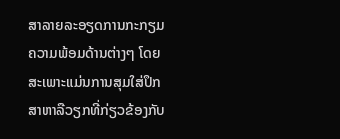ສາລາຍລະອຽດການກະກຽມຄວາມພ້ອມດ້ານຕ່າງໆ ໂດຍສະເພາະແມ່ນການສຸມໃສ່ປຶກສາຫາລືວຽກທີ່ກ່ຽວຂ້ອງກັບ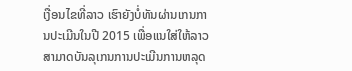ເງື່ອນໄຂທີ່ລາວ ເຮົາຍັງບໍ່ທັນຜ່ານເກນການປະເມີນໃນປີ 2015 ເພື່ອແນໃສ່ໃຫ້ລາວ ສາມາດບັນລຸເກນການປະເມີນການຫລຸດ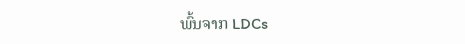ພົ້ນຈາກ LDCs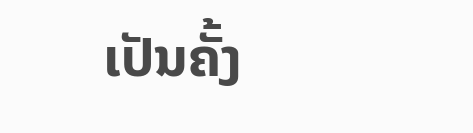ເປັນຄັ້ງ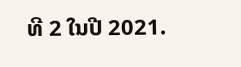ທີ 2 ໃນປີ 2021.